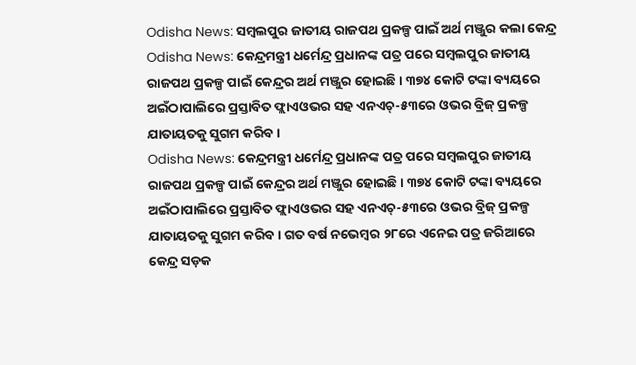Odisha News: ସମ୍ବଲପୁର ଜାତୀୟ ରାଜପଥ ପ୍ରକଳ୍ପ ପାଇଁ ଅର୍ଥ ମଞ୍ଜୁର କଲା କେନ୍ଦ୍ର
Odisha News: କେନ୍ଦ୍ରମନ୍ତ୍ରୀ ଧର୍ମେନ୍ଦ୍ର ପ୍ରଧାନଙ୍କ ପତ୍ର ପରେ ସମ୍ବଲପୁର ଜାତୀୟ ରାଜପଥ ପ୍ରକଳ୍ପ ପାଇଁ କେନ୍ଦ୍ରର ଅର୍ଥ ମଞ୍ଜୁର ହୋଇଛି। ୩୭୪ କୋଟି ଟଙ୍କା ବ୍ୟୟରେ ଅଇଁଠାପାଲିରେ ପ୍ରସ୍ତାବିତ ଫ୍ଲାଏଓଭର ସହ ଏନଏଚ୍-୫୩ରେ ଓଭର ବ୍ରିଜ୍ ପ୍ରକଳ୍ପ ଯାତାୟତକୁ ସୁଗମ କରିବ ।
Odisha News: କେନ୍ଦ୍ରମନ୍ତ୍ରୀ ଧର୍ମେନ୍ଦ୍ର ପ୍ରଧାନଙ୍କ ପତ୍ର ପରେ ସମ୍ବଲପୁର ଜାତୀୟ ରାଜପଥ ପ୍ରକଳ୍ପ ପାଇଁ କେନ୍ଦ୍ରର ଅର୍ଥ ମଞ୍ଜୁର ହୋଇଛି। ୩୭୪ କୋଟି ଟଙ୍କା ବ୍ୟୟରେ ଅଇଁଠାପାଲିରେ ପ୍ରସ୍ତାବିତ ଫ୍ଲାଏଓଭର ସହ ଏନଏଚ୍-୫୩ରେ ଓଭର ବ୍ରିଜ୍ ପ୍ରକଳ୍ପ ଯାତାୟତକୁ ସୁଗମ କରିବ । ଗତ ବର୍ଷ ନଭେମ୍ବର ୨୮ରେ ଏନେଇ ପତ୍ର ଜରିଆରେ କେନ୍ଦ୍ର ସଡ଼କ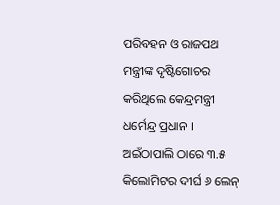ପରିବହନ ଓ ରାଜପଥ ମନ୍ତ୍ରୀଙ୍କ ଦୃଷ୍ଟିଗୋଚର କରିଥିଲେ କେନ୍ଦ୍ରମନ୍ତ୍ରୀ ଧର୍ମେନ୍ଦ୍ର ପ୍ରଧାନ । ଅଇଁଠାପାଲି ଠାରେ ୩.୫ କିଲୋମିଟର ଦୀର୍ଘ ୬ ଲେନ୍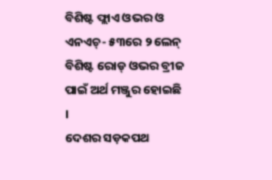ବିଶିଷ୍ଟ ଫ୍ଲାଏ ଓଭର ଓ ଏନଏଚ୍- ୫୩ରେ ୨ ଲେନ୍ ବିଶିଷ୍ଟ ରୋଡ୍ ଓଭର ବ୍ରୀଜ ପାଇଁ ଅର୍ଥ ମଞ୍ଜୁର ହୋଇଛି ।
ଦେଶର ସଡ଼କପଥ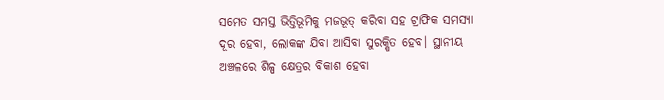ସମେତ ସମସ୍ତ ଭିତ୍ତିଭୂମିକୁ ମଜଭୂତ୍ କରିବା ସହ ଟ୍ରାଫିକ ସମସ୍ୟା ଦୂର ହେବା, ଲୋକଙ୍କ ଯିବା ଆସିବା ସୁରକ୍ଷିତ ହେବ। ସ୍ଥାନୀୟ ଅଞ୍ଚଳରେ ଶିଳ୍ପ କ୍ଷେତ୍ରର ବିକାଶ ହେବା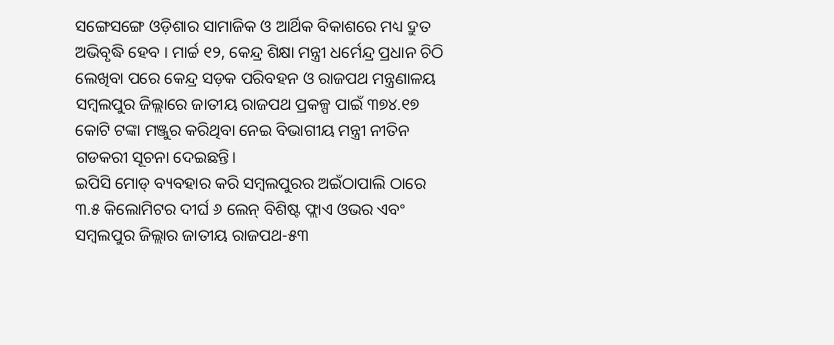ସଙ୍ଗେସଙ୍ଗେ ଓଡ଼ିଶାର ସାମାଜିକ ଓ ଆର୍ଥିକ ବିକାଶରେ ମଧ୍ୟ ଦ୍ରୁତ ଅଭିବୃଦ୍ଧି ହେବ । ମାର୍ଚ୍ଚ ୧୨, କେନ୍ଦ୍ର ଶିକ୍ଷା ମନ୍ତ୍ରୀ ଧର୍ମେନ୍ଦ୍ର ପ୍ରଧାନ ଚିଠି ଲେଖିବା ପରେ କେନ୍ଦ୍ର ସଡ଼କ ପରିବହନ ଓ ରାଜପଥ ମନ୍ତ୍ରଣାଳୟ ସମ୍ବଲପୁର ଜିଲ୍ଲାରେ ଜାତୀୟ ରାଜପଥ ପ୍ରକଳ୍ପ ପାଇଁ ୩୭୪.୧୭ କୋଟି ଟଙ୍କା ମଞ୍ଜୁର କରିଥିବା ନେଇ ବିଭାଗୀୟ ମନ୍ତ୍ରୀ ନୀତିନ ଗଡକରୀ ସୂଚନା ଦେଇଛନ୍ତି।
ଇପିସି ମୋଡ୍ ବ୍ୟବହାର କରି ସମ୍ବଲପୁରର ଅଇଁଠାପାଲି ଠାରେ ୩.୫ କିଲୋମିଟର ଦୀର୍ଘ ୬ ଲେନ୍ ବିଶିଷ୍ଟ ଫ୍ଲାଏ ଓଭର ଏବଂ ସମ୍ବଲପୁର ଜିଲ୍ଲାର ଜାତୀୟ ରାଜପଥ-୫୩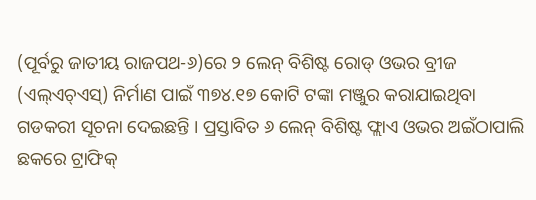(ପୂର୍ବରୁ ଜାତୀୟ ରାଜପଥ-୬)ରେ ୨ ଲେନ୍ ବିଶିଷ୍ଟ ରୋଡ୍ ଓଭର ବ୍ରୀଜ (ଏଲ୍ଏଚ୍ଏସ୍) ନିର୍ମାଣ ପାଇଁ ୩୭୪.୧୭ କୋଟି ଟଙ୍କା ମଞ୍ଜୁର କରାଯାଇଥିବା ଗଡକରୀ ସୂଚନା ଦେଇଛନ୍ତି । ପ୍ରସ୍ତାବିତ ୬ ଲେନ୍ ବିଶିଷ୍ଟ ଫ୍ଲାଏ ଓଭର ଅଇଁଠାପାଲି ଛକରେ ଟ୍ରାଫିକ୍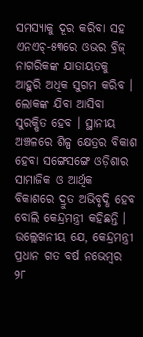ସମସ୍ୟାକୁ ଦୂର କରିବା ସହ ଏନଏଚ୍-୫୩ରେ ଓଭର ବ୍ରିଜ୍ ନାଗରିକଙ୍କ ଯାତାୟତକୁ ଆହୁରି ଅଧିକ ସୁଗମ କରିବ ।
ଲୋକଙ୍କ ଯିବା ଆସିବା ସୁରକ୍ଷିତ ହେବ । ସ୍ଥାନୀୟ ଅଞ୍ଚଳରେ ଶିଳ୍ପ କ୍ଷେତ୍ରର ବିକାଶ ହେବା ସଙ୍ଗେସଙ୍ଗେ ଓଡ଼ିଶାର ସାମାଜିକ ଓ ଆର୍ଥିକ ବିକାଶରେ ଦ୍ରୁତ ଅଭିବୃଦ୍ଧି ହେବ ବୋଲି କେନ୍ଦ୍ରମନ୍ତ୍ରୀ କହିଛନ୍ତି । ଉଲ୍ଲେଖନୀୟ ଯେ, କେନ୍ଦ୍ରମନ୍ତ୍ରୀ ପ୍ରଧାନ ଗତ ବର୍ଷ ନଭେମ୍ବର ୨୮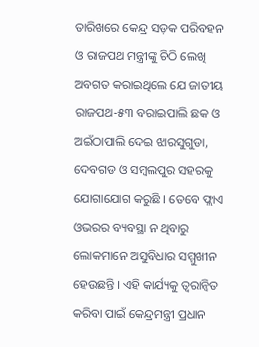ତାରିଖରେ କେନ୍ଦ୍ର ସଡ଼କ ପରିବହନ ଓ ରାଜପଥ ମନ୍ତ୍ରୀଙ୍କୁ ଚିଠି ଲେଖି ଅବଗତ କରାଇଥିଲେ ଯେ ଜାତୀୟ ରାଜପଥ-୫୩ ବରାଇପାଲି ଛକ ଓ ଅଇଁଠାପାଲି ଦେଇ ଝାରସୁଗୁଡା, ଦେବଗଡ ଓ ସମ୍ବଲପୁର ସହରକୁ ଯୋଗାଯୋଗ କରୁଛି । ତେବେ ଫ୍ଲାଏ ଓଭରର ବ୍ୟବସ୍ଥା ନ ଥିବାରୁ ଲୋକମାନେ ଅସୁବିଧାର ସମ୍ମୁଖୀନ ହେଉଛନ୍ତି । ଏହି କାର୍ଯ୍ୟକୁ ତ୍ୱରାନ୍ୱିତ କରିବା ପାଇଁ କେନ୍ଦ୍ରମନ୍ତ୍ରୀ ପ୍ରଧାନ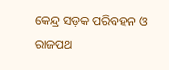କେନ୍ଦ୍ର ସଡ଼କ ପରିବହନ ଓ ରାଜପଥ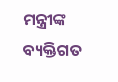ମନ୍ତ୍ରୀଙ୍କ ବ୍ୟକ୍ତିଗତ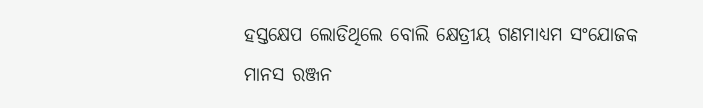ହସ୍ତକ୍ଷେପ ଲୋଡିଥିଲେ ବୋଲି କ୍ଷେତ୍ରୀୟ ଗଣମାଧ୍ୟମ ସଂଯୋଜକ ମାନସ ରଞ୍ଜନ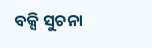ବକ୍ସି ସୁଚନା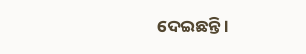ଦେଇଛନ୍ତି ।